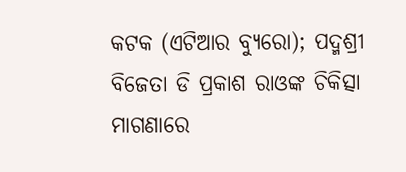କଟକ (ଏଟିଆର ବ୍ୟୁରୋ); ପଦ୍ମଶ୍ରୀ ବିଜେତା ଡି ପ୍ରକାଶ ରାଓଙ୍କ ଚିକିତ୍ସା ମାଗଣାରେ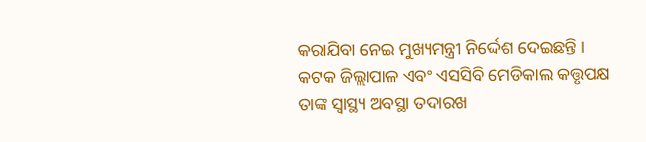କରାଯିବା ନେଇ ମୁଖ୍ୟମନ୍ତ୍ରୀ ନିର୍ଦ୍ଦେଶ ଦେଇଛନ୍ତି । କଟକ ଜିଲ୍ଲାପାଳ ଏବଂ ଏସସିବି ମେଡିକାଲ କତ୍ତୃପକ୍ଷ ତାଙ୍କ ସ୍ୱାସ୍ଥ୍ୟ ଅବସ୍ଥା ତଦାରଖ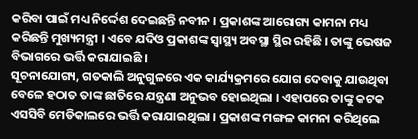କରିବା ପାଇଁ ମଧ୍ୟ ନିର୍ଦ୍ଦେଶ ଦେଇଛନ୍ତି ନବୀନ । ପ୍ରକାଶଙ୍କ ଆରୋଗ୍ୟ କାମନା ମଧ୍ୟ କରିଛନ୍ତି ମୁଖ୍ୟମନ୍ତ୍ରୀ । ଏବେ ଯଦିଓ ପ୍ରକାଶଙ୍କ ସ୍ୱାସ୍ଥ୍ୟ ଅବସ୍ଥା ସ୍ଥିର ରହିଛି । ତାଙ୍କୁ ଭେଷଜ ବିଭାଗରେ ଭର୍ତ୍ତି କରାଯାଇଛି ।
ସୂଚନାଯୋଗ୍ୟ, ଗତକାଲି ଅନୁଗୁଳରେ ଏକ କାର୍ଯ୍ୟକ୍ରମରେ ଯୋଗ ଦେବାକୁ ଯାଉଥିବା ବେଳେ ହଠାତ ତାଙ୍କ ଛାତିରେ ଯନ୍ତ୍ରଣା ଅନୁଭବ ହୋଇଥିଲା । ଏହାପରେ ତାଙ୍କୁ କଟକ ଏସସିବି ମେଡିକାଲରେ ଭର୍ତ୍ତି କରାଯାଇଥିଲା । ପ୍ରକାଶଙ୍କ ମଙ୍ଗଳ କାମନା କରିଥିଲେ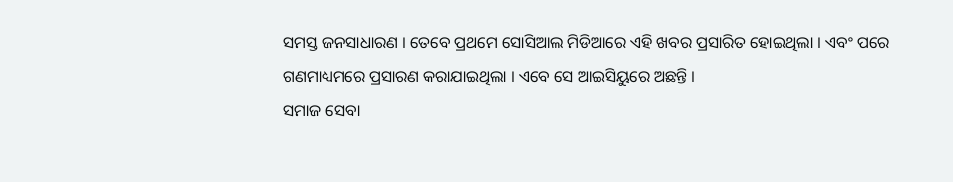ସମସ୍ତ ଜନସାଧାରଣ । ତେବେ ପ୍ରଥମେ ସୋସିଆଲ ମିଡିଆରେ ଏହି ଖବର ପ୍ରସାରିତ ହୋଇଥିଲା । ଏବଂ ପରେ ଗଣମାଧ୍ୟମରେ ପ୍ରସାରଣ କରାଯାଇଥିଲା । ଏବେ ସେ ଆଇସିୟୁରେ ଅଛନ୍ତି ।
ସମାଜ ସେବା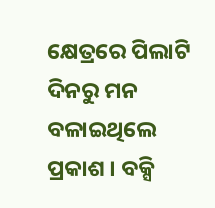କ୍ଷେତ୍ରରେ ପିଲାଟି ଦିନରୁ ମନ ବଳାଇଥିଲେ ପ୍ରକାଶ । ବକ୍ସି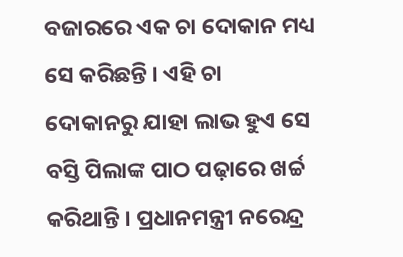ବଜାରରେ ଏକ ଚା ଦୋକାନ ମଧ୍ୟ ସେ କରିଛନ୍ତି । ଏହି ଚା ଦୋକାନରୁ ଯାହା ଲାଭ ହୁଏ ସେ ବସ୍ତି ପିଲାଙ୍କ ପାଠ ପଢ଼ାରେ ଖର୍ଚ୍ଚ କରିଥାନ୍ତି । ପ୍ରଧାନମନ୍ତ୍ରୀ ନରେନ୍ଦ୍ର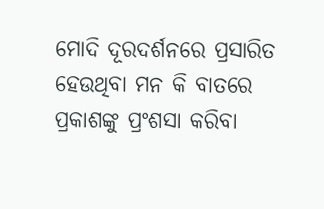ମୋଦି ଦୂରଦର୍ଶନରେ ପ୍ରସାରିତ ହେଉଥିବା ମନ କି ବାତରେ ପ୍ରକାଶଙ୍କୁ ପ୍ରଂଶସା କରିବା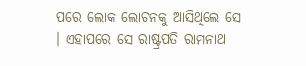ପରେ ଲୋକ ଲୋଚନକୁ ଆସିଥିଲେ ସେ । ଏହାପରେ ସେ ରାଷ୍ଟ୍ରପତି ରାମନାଥ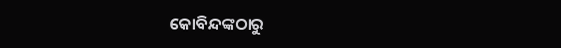କୋବିନ୍ଦଙ୍କଠାରୁ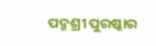ପଦ୍ମଶ୍ରୀ ପୁରଷ୍କାର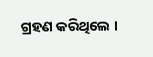ଗ୍ରହଣ କରିଥିଲେ ।